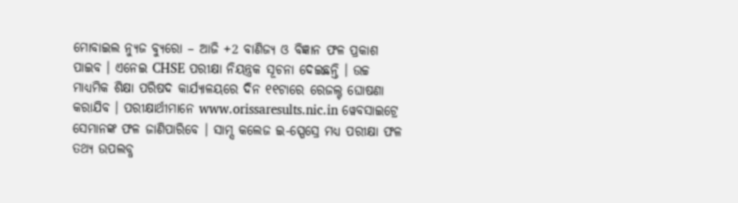ମୋବାଇଲ ନ୍ୟୁଜ ବ୍ୟୁରୋ – ଆଜି +2 ବାଣିଜ୍ୟ ଓ ବିଜ୍ଞାନ ଫଳ ପ୍ରକାଶ ପାଇବ । ଏନେଇ CHSE ପରୀକ୍ଷା ନିୟନ୍ତ୍ରକ ସୂଚନା ଦେଇଛନ୍ତି । ଉଚ୍ଚ ମାଧ୍ୟମିକ ଶିକ୍ଷା ପରିଷଦ କାର୍ଯ୍ୟାଳୟରେ ଦିନ ୧୧ଟାରେ ରେଜଲ୍ଟ ଘୋଷଣା କରାଯିବ । ପରୀକ୍ଷାର୍ଥୀମାନେ www.orissaresults.nic.in ୱେବସାଇଟ୍ରେ ସେମାନଙ୍କ ଫଳ ଜାଣିପାରିବେ । ସାମ୍ସ କଲେଜ ଇ-ସ୍ପେସ୍ରେ ମଧ୍ୟ ପରୀକ୍ଷା ଫଳ ତଥ୍ୟ ଉପଲବ୍ଧ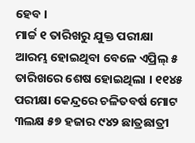ହେବ ।
ମାର୍ଚ୍ଚ ୧ ତାରିଖରୁ ଯୁକ୍ତ ପରୀକ୍ଷା ଆରମ୍ଭ ହୋଇଥିବା ବେଳେ ଏପ୍ରିଲ୍ ୫ ତାରିଖରେ ଶେଷ ହୋଇଥିଲା । ୧୧୪୫ ପରୀକ୍ଷା କେନ୍ଦ୍ରରେ ଚଳିତବର୍ଷ ମୋଟ ୩ଲକ୍ଷ ୫୭ ହଜାର ୯୪୨ ଛାତ୍ରଛାତ୍ରୀ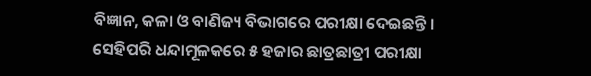ବିଜ୍ଞାନ, କଳା ଓ ବାଣିଜ୍ୟ ବିଭାଗରେ ପରୀକ୍ଷା ଦେଇଛନ୍ତି ।
ସେହିପରି ଧନ୍ଦାମୂଳକରେ ୫ ହଜାର ଛାତ୍ରଛାତ୍ରୀ ପରୀକ୍ଷା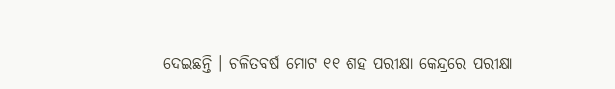ଦେଇଛନ୍ତି । ଚଳିତବର୍ଷ ମୋଟ ୧୧ ଶହ ପରୀକ୍ଷା କେନ୍ଦ୍ରରେ ପରୀକ୍ଷା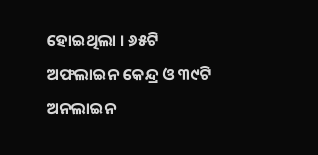ହୋଇଥିଲା । ୬୫ଟି ଅଫଲାଇନ କେନ୍ଦ୍ର ଓ ୩୯ଟି ଅନଲାଇନ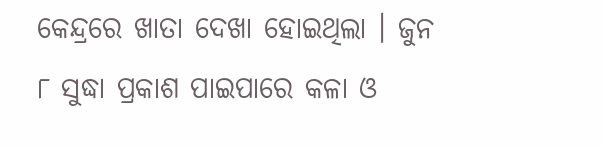କେନ୍ଦ୍ରରେ ଖାତା ଦେଖା ହୋଇଥିଲା । ଜୁନ ୮ ସୁଦ୍ଧା ପ୍ରକାଶ ପାଇପାରେ କଳା ଓ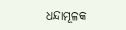ଧନ୍ଦାମୂଳକ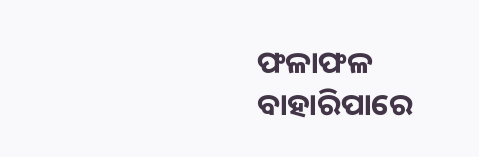ଫଳାଫଳ ବାହାରିପାରେ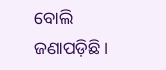ବୋଲି ଜଣାପଡ଼ିଛି ।